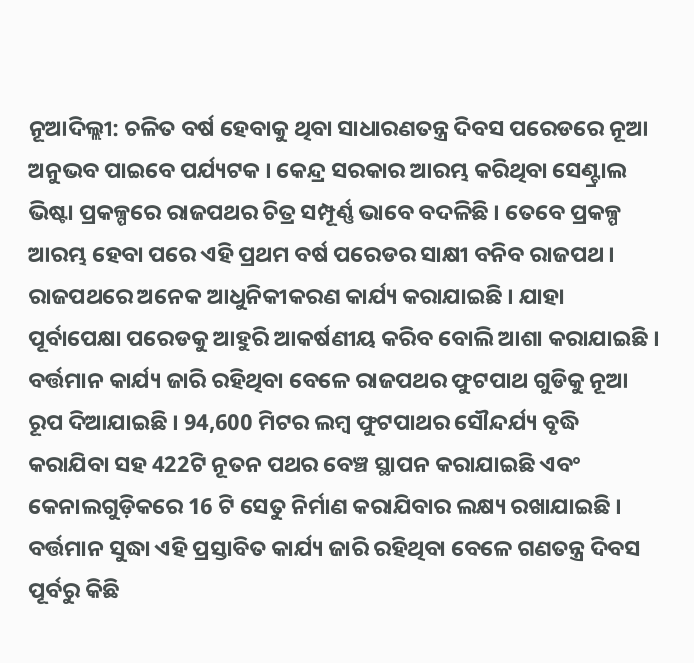ନୂଆଦିଲ୍ଲୀ: ଚଳିତ ବର୍ଷ ହେବାକୁ ଥିବା ସାଧାରଣତନ୍ତ୍ର ଦିବସ ପରେଡରେ ନୂଆ ଅନୁଭବ ପାଇବେ ପର୍ଯ୍ୟଟକ । କେନ୍ଦ୍ର ସରକାର ଆରମ୍ଭ କରିଥିବା ସେଣ୍ଟ୍ରାଲ ଭିଷ୍ଟା ପ୍ରକଳ୍ପରେ ରାଜପଥର ଚିତ୍ର ସମ୍ପୂର୍ଣ୍ଣ ଭାବେ ବଦଳିଛି । ତେବେ ପ୍ରକଳ୍ପ ଆରମ୍ଭ ହେବା ପରେ ଏହି ପ୍ରଥମ ବର୍ଷ ପରେଡର ସାକ୍ଷୀ ବନିବ ରାଜପଥ । ରାଜପଥରେ ଅନେକ ଆଧୁନିକୀକରଣ କାର୍ଯ୍ୟ କରାଯାଇଛି । ଯାହା ପୂର୍ବାପେକ୍ଷା ପରେଡକୁ ଆହୁରି ଆକର୍ଷଣୀୟ କରିବ ବୋଲି ଆଶା କରାଯାଇଛି ।
ବର୍ତ୍ତମାନ କାର୍ଯ୍ୟ ଜାରି ରହିଥିବା ବେଳେ ରାଜପଥର ଫୁଟପାଥ ଗୁଡିକୁ ନୂଆ ରୂପ ଦିଆଯାଇଛି । 94,600 ମିଟର ଲମ୍ବ ଫୁଟପାଥର ସୌନ୍ଦର୍ଯ୍ୟ ବୃଦ୍ଧି କରାଯିବା ସହ 422ଟି ନୂତନ ପଥର ବେଞ୍ଚ ସ୍ଥାପନ କରାଯାଇଛି ଏବଂ କେନାଲଗୁଡ଼ିକରେ 16 ଟି ସେତୁ ନିର୍ମାଣ କରାଯିବାର ଲକ୍ଷ୍ୟ ରଖାଯାଇଛି । ବର୍ତ୍ତମାନ ସୁଦ୍ଧା ଏହି ପ୍ରସ୍ତାବିତ କାର୍ଯ୍ୟ ଜାରି ରହିଥିବା ବେଳେ ଗଣତନ୍ତ୍ର ଦିବସ ପୂର୍ବରୁ କିଛି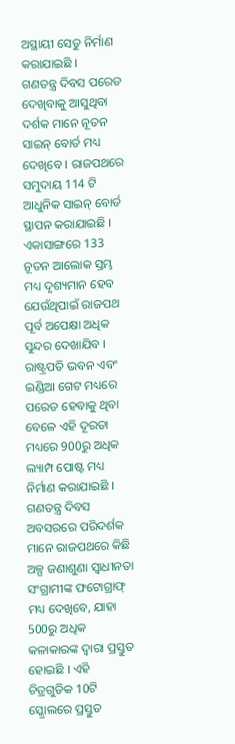ଅସ୍ଥାୟୀ ସେତୁ ନିର୍ମାଣ କରାଯାଇଛି ।
ଗଣତନ୍ତ୍ର ଦିବସ ପରେଡ ଦେଖିବାକୁ ଆସୁଥିବା ଦର୍ଶକ ମାନେ ନୂତନ ସାଇନ୍ ବୋର୍ଡ ମଧ୍ୟ ଦେଖିବେ । ରାଜପଥରେ ସମୁଦାୟ 114 ଟି ଆଧୁନିକ ସାଇନ୍ ବୋର୍ଡ ସ୍ଥାପନ କରାଯାଇଛି । ଏକାସାଙ୍ଗରେ 133 ନୂତନ ଆଲୋକ ସ୍ତମ୍ଭ ମଧ୍ୟ ଦୃଶ୍ୟମାନ ହେବ ଯେଉଁଥିପାଇଁ ରାଜପଥ ପୂର୍ବ ଅପେକ୍ଷା ଅଧିକ ସୁନ୍ଦର ଦେଖାଯିବ । ରାଷ୍ଟ୍ରପତି ଭବନ ଏବଂ ଇଣ୍ଡିଆ ଗେଟ ମଧ୍ୟରେ ପରେଡ ହେବାକୁ ଥିବା ବେଳେ ଏହି ଦୂରତା ମଧ୍ୟରେ 900ରୁ ଅଧିକ ଲ୍ୟାମ୍ପ ପୋଷ୍ଟ ମଧ୍ୟ ନିର୍ମାଣ କରାଯାଇଛି ।
ଗଣତନ୍ତ୍ର ଦିବସ ଅବସରରେ ପରିଦର୍ଶକ ମାନେ ରାଜପଥରେ କିଛି ଅଳ୍ପ ଜଣାଶୁଣା ସ୍ୱାଧୀନତା ସଂଗ୍ରାମୀଙ୍କ ଫଟୋଗ୍ରାଫ୍ ମଧ୍ୟ ଦେଖିବେ, ଯାହା 500ରୁ ଅଧିକ କଳାକାରଙ୍କ ଦ୍ୱାରା ପ୍ରସ୍ତୁତ ହୋଇଛି । ଏହି ଚିତ୍ରଗୁଡିକ 10ଟି ସ୍କ୍ରୋଲରେ ପ୍ରସ୍ତୁତ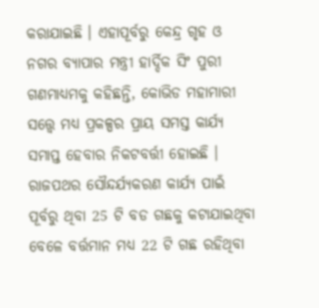କରାଯାଇଛି । ଏହାପୂର୍ବରୁ କେନ୍ଦ୍ର ଗୃହ ଓ ନଗର ବ୍ୟାପାର ମନ୍ତ୍ରୀ ହାର୍ଦ୍ଦିକ ସିଂ ପୁରୀ ଗଣମାଧ୍ୟମକୁ କହିଛନ୍ତି, କୋଭିଡ ମହାମାରୀ ସତ୍ତ୍ବେ ମଧ୍ୟ ପ୍ରକଳ୍ପର ପ୍ରାୟ ସମସ୍ତ କାର୍ଯ୍ୟ ସମାପ୍ତ ହେବାର ନିକଟବର୍ତ୍ତୀ ହୋଇଛି । ରାଜପଥର ସୌନ୍ଦର୍ଯ୍ୟକରଣ କାର୍ଯ୍ୟ ପାଇଁ ପୂର୍ବରୁ ଥିବା 25 ଟି ବଡ ଗଛକୁ କଟାଯାଇଥିବା ବେଳେ ବର୍ତ୍ତମାନ ମଧ୍ୟ 22 ଟି ଗଛ ରହିଥିବା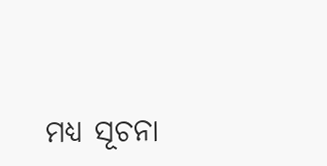ମଧ୍ୟ ସୂଚନା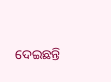ଦେଇଛନ୍ତି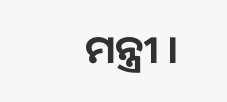ମନ୍ତ୍ରୀ ।